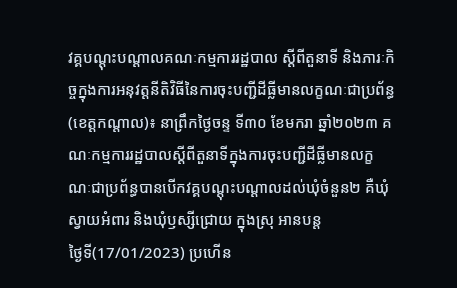វគ្គបណ្តុះបណ្តាលគណៈកម្មការរដ្ឋបាល ស្ដីពីតួនាទី និងភារៈកិច្ចក្នុងការអនុវត្តនីតិវិធីនៃការចុះបញ្ជីដីធ្លីមានលក្ខណៈជាប្រព័ន្ធ
(ខេត្តកណ្តាល)៖ នាព្រឹកថ្ងៃចន្ទ ទី៣០ ខែមករា ឆ្នាំ២០២៣ គណៈកម្មការរដ្ឋបាលស្ដីពីតួនាទីក្នុងការចុះបញ្ជីដីធ្លីមានលក្ខណៈជាប្រព័ន្ធបានបើកវគ្គបណ្ដុះបណ្ដាលដល់ឃុំចំនួន២ គឺឃុំស្វាយអំពារ និងឃុំឫស្សីជ្រោយ ក្នុងស្រុ អានបន្ត
ថ្ងៃទី(17/01/2023) ប្រហើន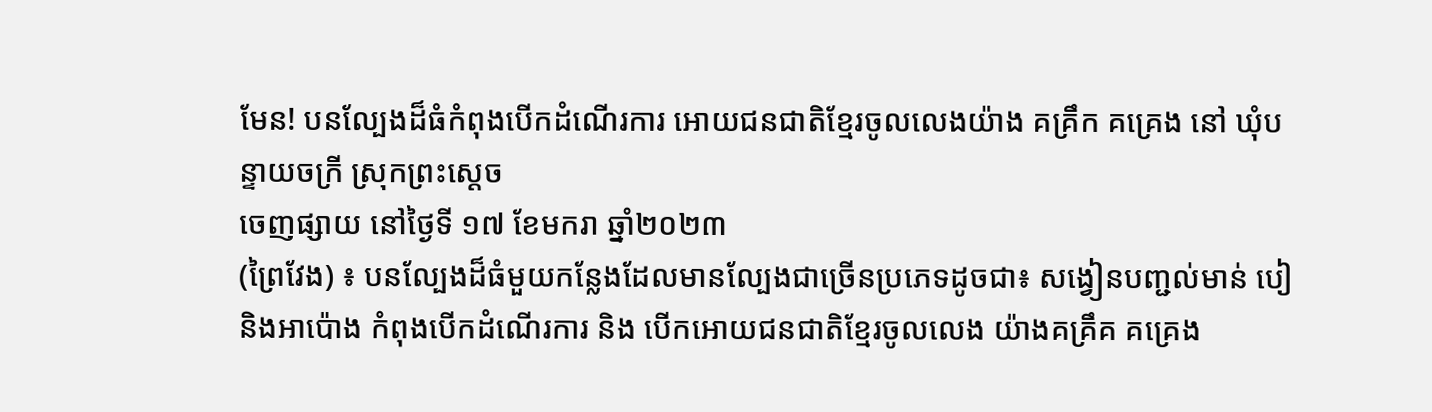មែន! បនល្បែងដ៏ធំកំពុងបើកដំណើរការ អោយជនជាតិខ្មែរចូលលេងយ៉ាង គគ្រឹក គគ្រេង នៅ ឃុំបន្ទាយចក្រី ស្រុកព្រះស្តេច
ចេញផ្សាយ នៅថ្ងៃទី ១៧ ខែមករា ឆ្នាំ២០២៣
(ព្រៃវែង) ៖ បនល្បែងដ៏ធំមួយកន្លែងដែលមានល្បែងជាច្រើនប្រភេទដូចជា៖ សង្វៀនបញ្ជល់មាន់ បៀ និងអាប៉ោង កំពុងបើកដំណើរការ និង បើកអោយជនជាតិខ្មែរចូលលេង យ៉ាងគគ្រឹគ គគ្រេង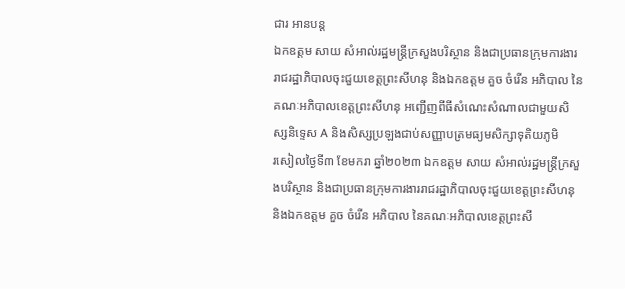ជារ អានបន្ត
ឯកឧត្តម សាយ សំអាល់រដ្ឋមន្ត្រីក្រសួងបរិស្ថាន និងជាប្រធានក្រុមការងាររាជរដ្ឋាភិបាលចុះជួយខេត្តព្រះសីហនុ និងឯកឧត្តម គួច ចំរើន អភិបាល នៃគណៈអភិបាលខេត្តព្រះសីហនុ អញ្ជើញពីធីសំណេះសំណាលជាមួយសិស្សនិទ្ទេស A និងសិស្សប្រឡងជាប់សញ្ញាបត្រមធ្យមសិក្សាទុតិយភូមិ
រសៀលថ្ងៃទី៣ ខែមករា ឆ្នាំ២០២៣ ឯកឧត្តម សាយ សំអាល់រដ្ឋមន្ត្រីក្រសួងបរិស្ថាន និងជាប្រធានក្រុមការងាររាជរដ្ឋាភិបាលចុះជួយខេត្តព្រះសីហនុ និងឯកឧត្តម គួច ចំរើន អភិបាល នៃគណៈអភិបាលខេត្តព្រះសី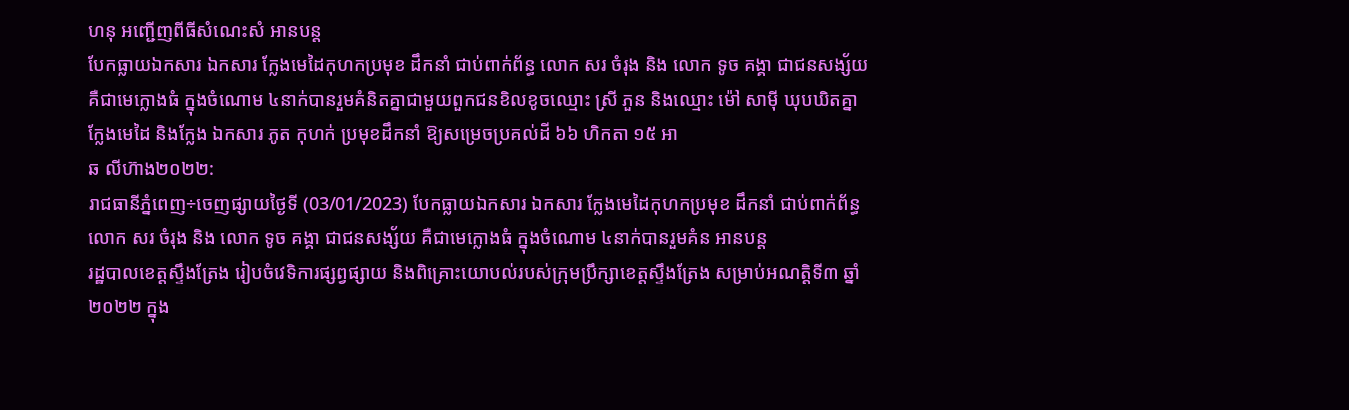ហនុ អញ្ជើញពីធីសំណេះសំ អានបន្ត
បែកធ្លាយឯកសារ ឯកសារ ក្លែងមេដៃកុហកប្រមុខ ដឹកនាំ ជាប់ពាក់ព័ន្ធ លោក សរ ចំរុង និង លោក ទូច គង្គា ជាជនសង្ស័យ គឺជាមេក្លោងធំ ក្នុងចំណោម ៤នាក់បានរួមគំនិតគ្នាជាមួយពួកជនខិលខូចឈ្មោះ ស្រី ភួន និងឈ្មោះ ម៉ៅ សាម៉ី ឃុបឃិតគ្នា ក្លែងមេដៃ និងក្លែង ឯកសារ ភូត កុហក់ ប្រមុខដឹកនាំ ឱ្យសម្រេចប្រគល់ដី ៦៦ ហិកតា ១៥ អា
ឆ លីហ៊ាង២០២២:
រាជធានីភ្នំពេញ÷ចេញផ្សាយថ្ងៃទី (03/01/2023) បែកធ្លាយឯកសារ ឯកសារ ក្លែងមេដៃកុហកប្រមុខ ដឹកនាំ ជាប់ពាក់ព័ន្ធ លោក សរ ចំរុង និង លោក ទូច គង្គា ជាជនសង្ស័យ គឺជាមេក្លោងធំ ក្នុងចំណោម ៤នាក់បានរួមគំន អានបន្ត
រដ្ឋបាលខេត្តស្ទឹងត្រែង រៀបចំវេទិការផ្សព្វផ្សាយ និងពិគ្រោះយោបល់របស់ក្រុមប្រឹក្សាខេត្តស្ទឹងត្រែង សម្រាប់អណត្តិទី៣ ឆ្នាំ២០២២ ក្នុង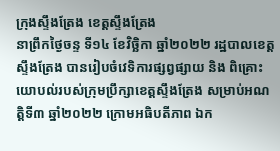ក្រុងស្ទឹងត្រែង ខេត្តស្ទឹងត្រែង
នាព្រឹកថ្ងៃចន្ទ ទី១៤ ខែវិច្ឆិកា ឆ្នាំ២០២២ រដ្ឋបាលខេត្តស្ទឹងត្រែង បានរៀបចំវេទិការផ្សព្វផ្សាយ និង ពិគ្រោះយោបល់របស់ក្រុមប្រឹក្សាខេត្តស្ទឹងត្រែង សម្រាប់អណត្តិទី៣ ឆ្នាំ២០២២ ក្រោមអធិបតីភាព ឯក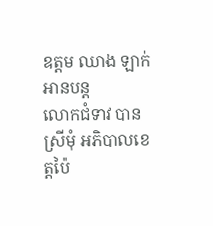ឧត្តម ឈាង ឡាក់ អានបន្ត
លោកជំទាវ បាន ស្រីមុំ អភិបាលខេត្តប៉ៃ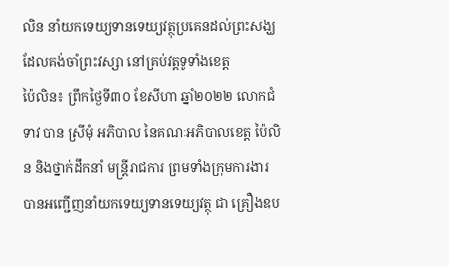លិន នាំយកទេយ្យទានទេយ្យវត្ថុប្រគេនដល់ព្រះសង្ឃដែលគង់ចាំព្រះវស្សា នៅគ្រប់វត្តទូទាំងខេត្ត
ប៉ៃលិន៖ ព្រឹកថ្ងៃទី៣០ ខែសីហា ឆ្នាំ២០២២ លោកជំទាវ បាន ស្រីមុំ អភិបាល នៃគណៈអភិបាលខេត្ត ប៉ៃលិន និងថ្នាក់ដឹកនាំ មន្ត្រីរាជការ ព្រមទាំងក្រុមការងារ បានអញ្ជើញនាំយកទេយ្យទានទេយ្យវត្ថុ ជា គ្រឿងឧប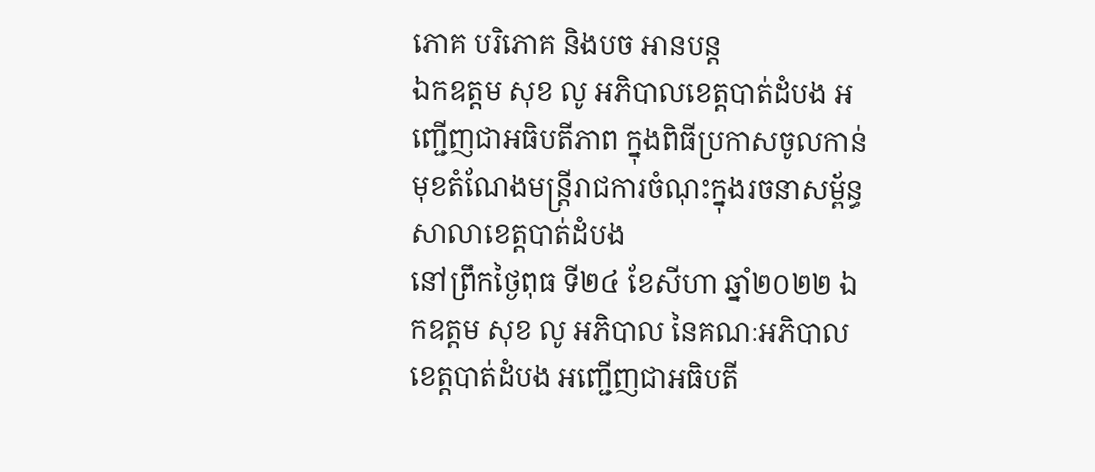ភោគ បរិភោគ និងបច អានបន្ត
ឯកឧត្តម សុខ លូ អភិបាលខេត្តបាត់ដំបង អញ្ជើញជាអធិបតីភាព ក្នុងពិធីប្រកាសចូលកាន់មុខតំណែងមន្រ្ដីរាជការចំណុះក្នុងរចនាសម្ព័ន្ធសាលាខេត្តបាត់ដំបង
នៅព្រឹកថ្ងៃពុធ ទី២៤ ខែសីហា ឆ្នាំ២០២២ ឯកឧត្តម សុខ លូ អភិបាល នៃគណៈអភិបាលខេត្តបាត់ដំបង អញ្ជើញជាអធិបតី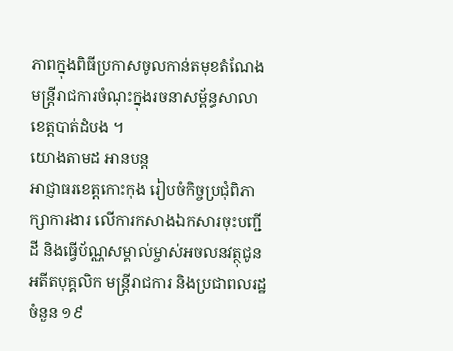ភាពក្នុងពិធីប្រកាសចូលកាន់តមុខតំណែង មន្រ្ដីរាជការចំណុះក្នុងរចនាសម្ព័ន្ធសាលាខេត្តបាត់ដំបង ។
យោងតាមដ អានបន្ត
អាជ្ញាធរខេត្តកោះកុង រៀបចំកិច្ចប្រជុំពិភាក្សាការងារ លើការកសាងឯកសារចុះបញ្ជីដី និងធ្វើប័ណ្ណសម្គាល់ម្ចាស់អចលនវត្ថុជូន អតីតបុគ្គលិក មន្រ្តីរាជការ និងប្រជាពលរដ្ឋចំនួន ១៩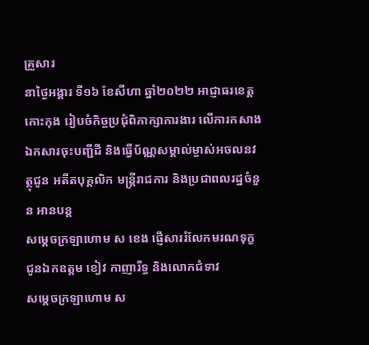គ្រួសារ
នាថ្ងៃអង្គារ ទី១៦ ខែសីហា ឆ្នាំ២០២២ អាជ្ញាធរខេត្តកោះកុង រៀបចំកិច្ចប្រជុំពិភាក្សាការងារ លើការកសាងឯកសារចុះបញ្ជីដី និងធ្វើប័ណ្ណសម្គាល់ម្ចាស់អចលនវត្ថុជូន អតីតបុគ្គលិក មន្រ្តីរាជការ និងប្រជាពលរដ្ឋចំនួន អានបន្ត
សម្ដេចក្រឡាហោម ស ខេង ផ្ញើសាររំលែកមរណទុក្ខ ជូនឯកឧត្តម ខៀវ កាញារីទ្ធ និងលោកជំទាវ
សម្ដេចក្រឡាហោម ស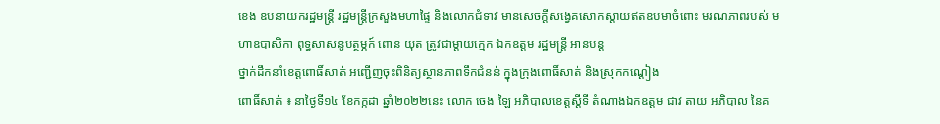ខេង ឧបនាយករដ្ឋមន្ត្រី រដ្ឋមន្ត្រីក្រសួងមហាផ្ទៃ និងលោកជំទាវ មានសេចក្តីសង្វេគសោកស្តាយឥតឧបមាចំពោះ មរណភាពរបស់ មហាឧបាសិកា ពុទ្ធសាសនូបត្ថម្ភក៍ ពោន យុត ត្រូវជាម្តាយក្មេក ឯកឧត្តម រដ្ឋមន្ត្រី អានបន្ត
ថ្នាក់ដឹកនាំខេត្តពោធិ៍សាត់ អញ្ជើញចុះពិនិត្យស្ថានភាពទឹកជំនន់ ក្នុងក្រុងពោធិ៍សាត់ និងស្រុកកណ្តៀង
ពោធិ៍សាត់ ៖ នាថ្ងៃទី១៤ ខែកក្កដា ឆ្នាំ២០២២នេះ លោក ចេង ឡៃ អភិបាលខេត្តស្តីទី តំណាងឯកឧត្តម ជាវ តាយ អភិបាល នៃគ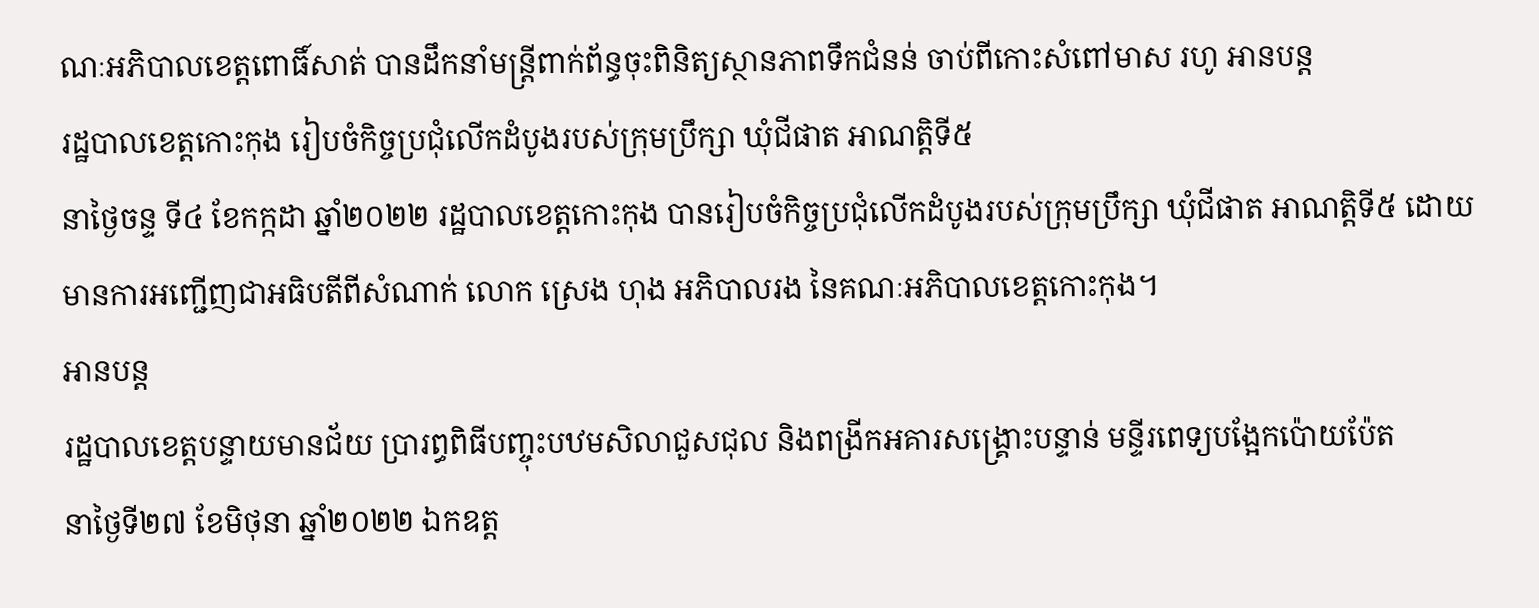ណៈអភិបាលខេត្តពោធិ៍សាត់ បានដឹកនាំមន្ត្រីពាក់ព័ន្ធចុះពិនិត្យស្ថានភាពទឹកជំនន់ ចាប់ពីកោះសំពៅមាស រហូ អានបន្ត
រដ្ឋបាលខេត្តកោះកុង រៀបចំកិច្ចប្រជុំលើកដំបូងរបស់ក្រុមប្រឹក្សា ឃុំជីផាត អាណត្តិទី៥
នាថ្ងៃចន្ទ ទី៤ ខែកក្កដា ឆ្នាំ២០២២ រដ្ឋបាលខេត្តកោះកុង បានរៀបចំកិច្ចប្រជុំលើកដំបូងរបស់ក្រុមប្រឹក្សា ឃុំជីផាត អាណត្តិទី៥ ដោយមានការអញ្ជើញជាអធិបតីពីសំណាក់ លោក ស្រេង ហុង អភិបាលរង នៃគណៈអភិបាលខេត្តកោះកុង។
អានបន្ត
រដ្ឋបាលខេត្តបន្ទាយមានជ័យ ប្រារព្ធពិធីបញ្ចុះបឋមសិលាជួសជុល និងពង្រីកអគារសង្គ្រោះបន្ទាន់ មន្ទីរពេទ្យបង្អែកប៉ោយប៉ែត
នាថ្ងៃទី២៧ ខែមិថុនា ឆ្នាំ២០២២ ឯកឧត្ត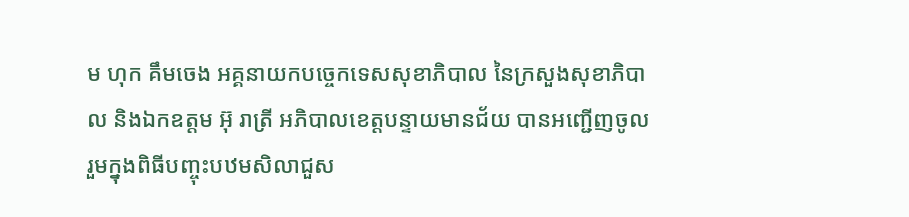ម ហុក គឹមចេង អគ្គនាយកបច្ចេកទេសសុខាភិបាល នៃក្រសួងសុខាភិបាល និងឯកឧត្តម អ៊ុ រាត្រី អភិបាលខេត្តបន្ទាយមានជ័យ បានអញ្ជើញចូលរួមក្នុងពិធីបញ្ចុះបឋមសិលាជួស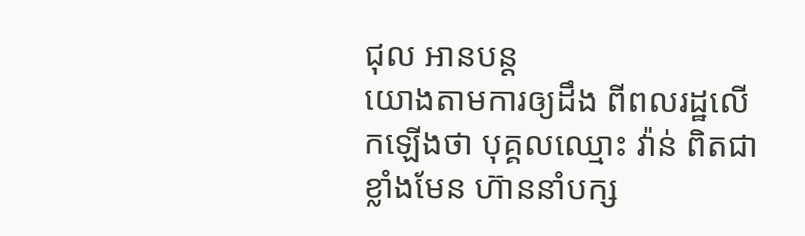ជុល អានបន្ត
យោងតាមការឲ្យដឹង ពីពលរដ្ឋលើកឡើងថា បុគ្គលឈ្មោះ វ៉ាន់ ពិតជាខ្លាំងមែន ហ៊ាននាំបក្ស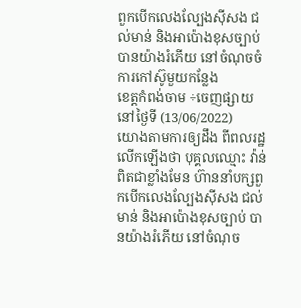ពួកបើកលេងល្បែងស៊ីសង ជល់មាន់ និងអាប៉ោងខុសច្បាប់ បានយ៉ាងរំភើយ នៅចំណុចចំការកៅស៊ូមួយកន្លែង
ខេត្តកំពង់ចាម ÷ចេញផ្សាយនៅថ្ងៃទី (13/06/2022)
យោងតាមការឲ្យដឹង ពីពលរដ្ឋលើកឡើងថា បុគ្គលឈ្មោះ វ៉ាន់ ពិតជាខ្លាំងមែន ហ៊ាននាំបក្សពួកបើកលេងល្បែងស៊ីសង ជល់មាន់ និងអាប៉ោងខុសច្បាប់ បានយ៉ាងរំភើយ នៅចំណុច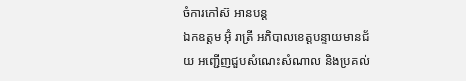ចំការកៅស៊ អានបន្ត
ឯកឧត្តម អ៊ុំ រាត្រី អភិបាលខេត្តបន្ទាយមានជ័យ អញ្ជើញជួបសំណេះសំណាល និងប្រគល់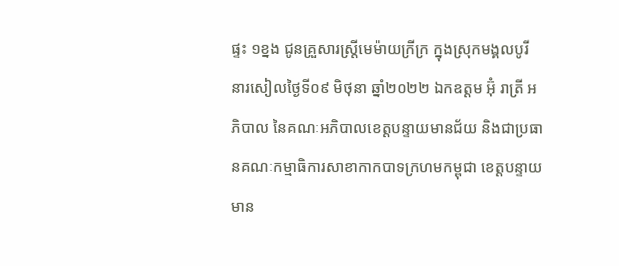ផ្ទះ ១ខ្នង ជូនគ្រួសារស្ត្រីមេម៉ាយក្រីក្រ ក្នុងស្រុកមង្គលបូរី
នារសៀលថ្ងៃទី០៩ មិថុនា ឆ្នាំ២០២២ ឯកឧត្តម អ៊ុំ រាត្រី អភិបាល នៃគណៈអភិបាលខេត្តបន្ទាយមានជ័យ និងជាប្រធានគណៈកម្មាធិការសាខាកាកបាទក្រហមកម្ពុជា ខេត្តបន្ទាយមាន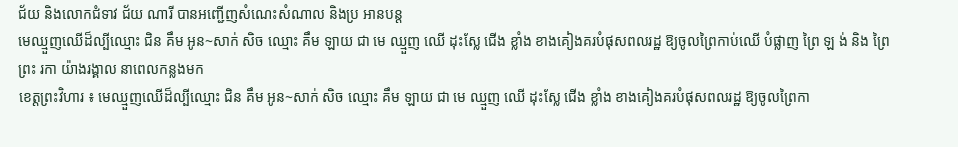ជ័យ និងលោកជំទាវ ជ័យ ណារី បានអញ្ជើញសំណេះសំណាល និងប្រ អានបន្ត
មេឈ្មួញឈើដ៏ល្បីឈ្មោះ ជិន គឹម អូន~សាក់ សិច ឈ្មោះ គឹម ឡាយ ជា មេ ឈ្មួញ ឈើ ដុះស្លែ ជើង ខ្លាំង ខាងគៀងគរបំផុសពលរដ្ឋ ឱ្យចូលព្រៃកាប់ឈើ បំផ្លាញ ព្រៃ ឡ ង់ និង ព្រៃ ព្រះ រកា យ៉ាងរង្គាល នាពេលកន្លងមក
ខេត្តព្រះវិហារ ៖ មេឈ្មួញឈើដ៏ល្បីឈ្មោះ ជិន គឹម អូន~សាក់ សិច ឈ្មោះ គឹម ឡាយ ជា មេ ឈ្មួញ ឈើ ដុះស្លែ ជើង ខ្លាំង ខាងគៀងគរបំផុសពលរដ្ឋ ឱ្យចូលព្រៃកា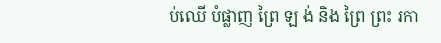ប់ឈើ បំផ្លាញ ព្រៃ ឡ ង់ និង ព្រៃ ព្រះ រកា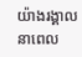យ៉ាងរង្គាល នាពេល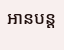អានបន្ត